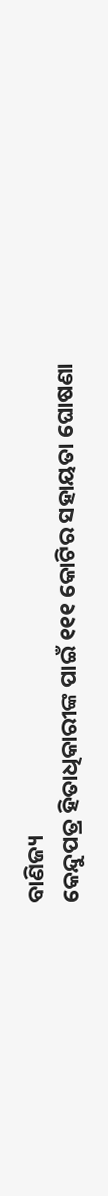ବାଣିଜ୍ୟ
କେନ୍ଦୁପତ୍ର ହିତାଧିକାରୀଙ୍କ ପାଇଁ ୧୧୧ କୋଟିର ସହାୟତା ଘୋଷଣା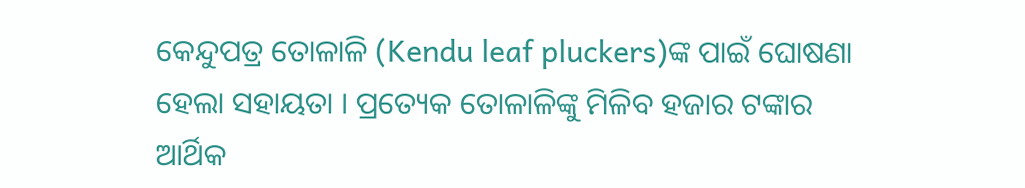କେନ୍ଦୁପତ୍ର ତୋଳାଳି (Kendu leaf pluckers)ଙ୍କ ପାଇଁ ଘୋଷଣା ହେଲା ସହାୟତା । ପ୍ରତ୍ୟେକ ତୋଳାଳିଙ୍କୁ ମିଳିବ ହଜାର ଟଙ୍କାର ଆର୍ଥିକ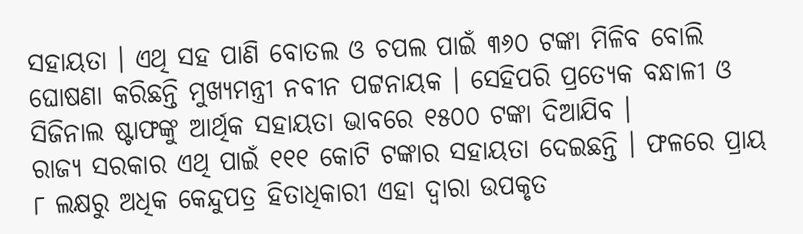ସହାୟତା । ଏଥି ସହ ପାଣି ବୋତଲ ଓ ଚପଲ ପାଇଁ ୩୬୦ ଟଙ୍କା ମିଳିବ ବୋଲି ଘୋଷଣା କରିଛନ୍ତି ମୁଖ୍ୟମନ୍ତ୍ରୀ ନବୀନ ପଟ୍ଟନାୟକ । ସେହିପରି ପ୍ରତ୍ୟେକ ବନ୍ଧାଳୀ ଓ ସିଜିନାଲ ଷ୍ଟାଫଙ୍କୁ ଆର୍ଥିକ ସହାୟତା ଭାବରେ ୧୫୦୦ ଟଙ୍କା ଦିଆଯିବ ।
ରାଜ୍ୟ ସରକାର ଏଥି ପାଇଁ ୧୧୧ କୋଟି ଟଙ୍କାର ସହାୟତା ଦେଇଛନ୍ତି । ଫଳରେ ପ୍ରାୟ ୮ ଲକ୍ଷରୁ ଅଧିକ କେନ୍ଦୁପତ୍ର ହିତାଧିକାରୀ ଏହା ଦ୍ୱାରା ଉପକୃତ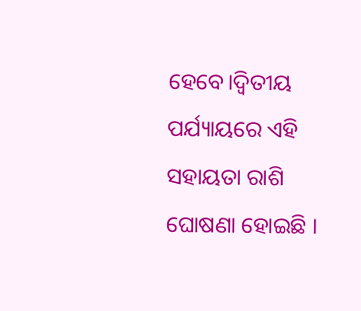ହେବେ।ଦ୍ୱିତୀୟ ପର୍ଯ୍ୟାୟରେ ଏହି ସହାୟତା ରାଶି ଘୋଷଣା ହୋଇଛି ।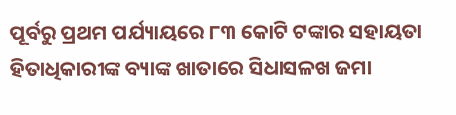ପୂର୍ବରୁ ପ୍ରଥମ ପର୍ଯ୍ୟାୟରେ ୮୩ କୋଟି ଟଙ୍କାର ସହାୟତା ହିତାଧିକାରୀଙ୍କ ବ୍ୟାଙ୍କ ଖାତାରେ ସିଧାସଳଖ ଜମା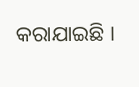କରାଯାଇଛି ।